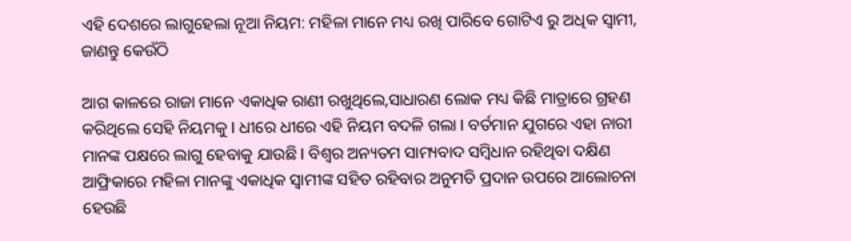ଏହି ଦେଶରେ ଲାଗୁହେଲା ନୂଆ ନିୟମ: ମହିଳା ମାନେ ମଧ୍ୟ ରଖି ପାରିବେ ଗୋଟିଏ ରୁ ଅଧିକ ସ୍ୱାମୀ, ଜାଣନ୍ତୁ କେଉଁଠି

ଆଗ କାଳରେ ରାଜା ମାନେ ଏକାଧିକ ରାଣୀ ରଖୁଥିଲେ,ସାଧାରଣ ଲୋକ ମଧ୍ୟ କିଛି ମାତ୍ରାରେ ଗ୍ରହଣ କରିଥିଲେ ସେହି ନିୟମକୁ l ଧୀରେ ଧୀରେ ଏହି ନିୟମ ବଦଳି ଗଲା l ବର୍ତମାନ ଯୁଗରେ ଏହା ନାରୀ ମାନଙ୍କ ପକ୍ଷରେ ଲାଗୁ ହେବାକୁ ଯାଉଛି l ବିଶ୍ୱର ଅନ୍ୟତମ ସାମ୍ୟବାଦ ସମ୍ବିଧାନ ରହିଥିବା ଦକ୍ଷିଣ ଆଫ୍ରିକାରେ ମହିଳା ମାନଙ୍କୁ ଏକାଧିକ ସ୍ୱାମୀଙ୍କ ସହିତ ରହିବାର ଅନୁମତି ପ୍ରଦାନ ଉପରେ ଆଲୋଚନା ହେଉଛି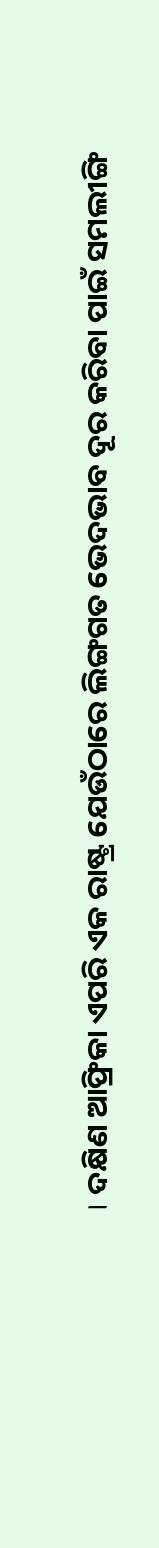। ଦକ୍ଷିଣ ଆଫ୍ରିକା ଏପରି ଏକ ରାଷ୍ଟ୍ର ଯେଉଁଠାରେ ଲିଙ୍ଗଗତ ଭେଦଭାବ ଦୂର କରିବା ପାଇଁ ସମଲୀଙ୍ଗି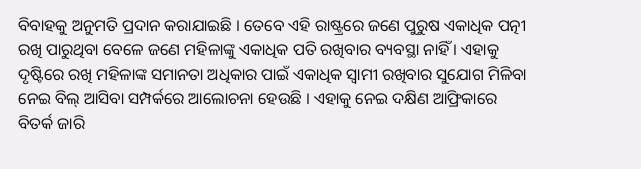ବିବାହକୁ ଅନୁମତି ପ୍ରଦାନ କରାଯାଇଛି । ତେବେ ଏହି ରାଷ୍ଟ୍ରରେ ଜଣେ ପୁରୁଷ ଏକାଧିକ ପତ୍ନୀ ରଖି ପାରୁଥିବା ବେଳେ ଜଣେ ମହିଳାଙ୍କୁ ଏକାଧିକ ପତି ରଖିବାର ବ୍ୟବସ୍ଥା ନାହିଁ । ଏହାକୁ ଦୃଷ୍ଟିରେ ରଖି ମହିଳାଙ୍କ ସମାନତା ଅଧିକାର ପାଇଁ ଏକାଧିକ ସ୍ୱାମୀ ରଖିବାର ସୁଯୋଗ ମିଳିବା ନେଇ ବିଲ୍ ଆସିବା ସମ୍ପର୍କରେ ଆଲୋଚନା ହେଉଛି । ଏହାକୁ ନେଇ ଦକ୍ଷିଣ ଆଫ୍ରିକାରେ ବିତର୍କ ଜାରି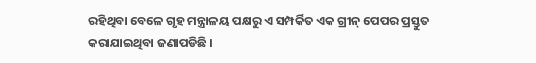ରହିଥିବା ବେଳେ ଗୃହ ମନ୍ତ୍ରାଳୟ ପକ୍ଷରୁ ଏ ସମ୍ପର୍କିତ ଏକ ଗ୍ରୀନ୍ ପେପର ପ୍ରସ୍ତୁତ କରାଯାଇଥିବା ଜଣାପଡିଛି ।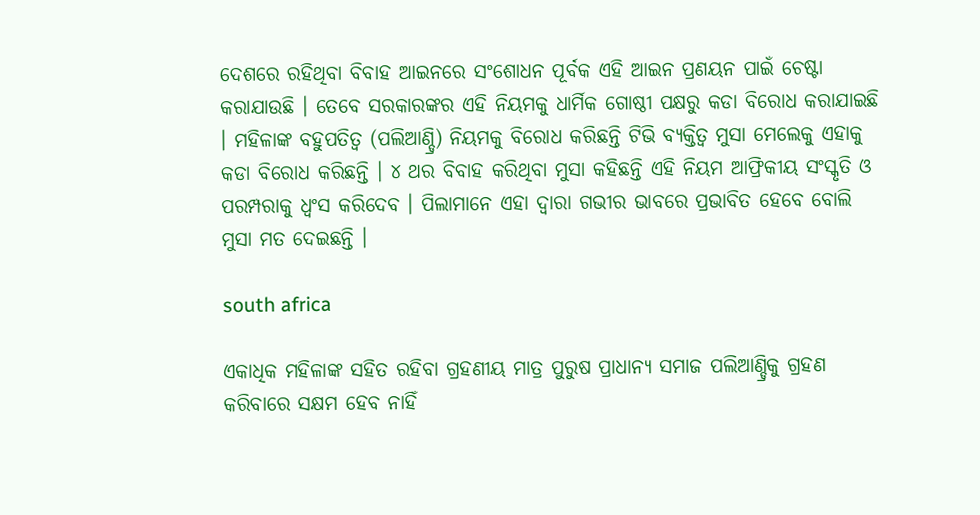ଦେଶରେ ରହିଥିବା ବିବାହ ଆଇନରେ ସଂଶୋଧନ ପୂର୍ବକ ଏହି ଆଇନ ପ୍ରଣୟନ ପାଇଁ ଚେଷ୍ଟା କରାଯାଉଛି । ତେବେ ସରକାରଙ୍କର ଏହି ନିୟମକୁ ଧାର୍ମିକ ଗୋଷ୍ଠୀ ପକ୍ଷରୁ କଡା ବିରୋଧ କରାଯାଇଛି । ମହିଳାଙ୍କ ବହୁପତିତ୍ୱ (ପଲିଆଣ୍ଡ୍ରି) ନିୟମକୁ ବିରୋଧ କରିଛନ୍ତି ଟିଭି ବ୍ୟକ୍ତିତ୍ୱ ମୁସା ମେଲେକୁ ଏହାକୁ କଡା ବିରୋଧ କରିଛନ୍ତି । ୪ ଥର ବିବାହ କରିଥିବା ମୁସା କହିଛନ୍ତି ଏହି ନିୟମ ଆଫ୍ରିକୀୟ ସଂସ୍କୃତି ଓ ପରମ୍ପରାକୁ ଧ୍ୱଂସ କରିଦେବ । ପିଲାମାନେ ଏହା ଦ୍ୱାରା ଗଭୀର ଭାବରେ ପ୍ରଭାବିତ ହେବେ ବୋଲି ମୁସା ମତ ଦେଇଛନ୍ତି ।

south africa

ଏକାଧିକ ମହିଳାଙ୍କ ସହିତ ରହିବା ଗ୍ରହଣୀୟ ମାତ୍ର ପୁରୁଷ ପ୍ରାଧାନ୍ୟ ସମାଜ ପଲିଆଣ୍ଡ୍ରିକୁ ଗ୍ରହଣ କରିବାରେ ସକ୍ଷମ ହେବ ନାହିଁ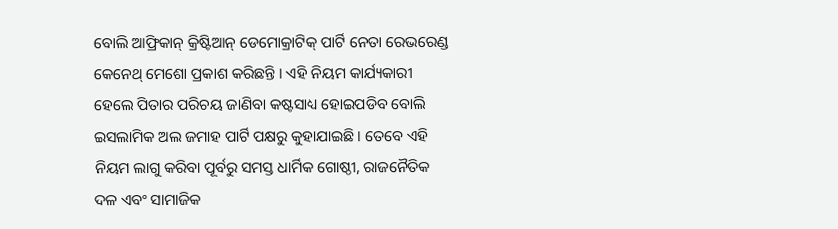ବୋଲି ଆଫ୍ରିକାନ୍ କ୍ରିଷ୍ଟିଆନ୍ ଡେମୋକ୍ରାଟିକ୍ ପାର୍ଟି ନେତା ରେଭରେଣ୍ଡ କେନେଥ୍ ମେଶୋ ପ୍ରକାଶ କରିଛନ୍ତି । ଏହି ନିୟମ କାର୍ଯ୍ୟକାରୀ ହେଲେ ପିତାର ପରିଚୟ ଜାଣିବା କଷ୍ଟସାଧ୍ୟ ହୋଇପଡିବ ବୋଲି ଇସଲାମିକ ଅଲ ଜମାହ ପାର୍ଟି ପକ୍ଷରୁ କୁହାଯାଇଛି । ତେବେ ଏହି ନିୟମ ଲାଗୁ କରିବା ପୂର୍ବରୁ ସମସ୍ତ ଧାର୍ମିକ ଗୋଷ୍ଠୀ, ରାଜନୈତିକ ଦଳ ଏବଂ ସାମାଜିକ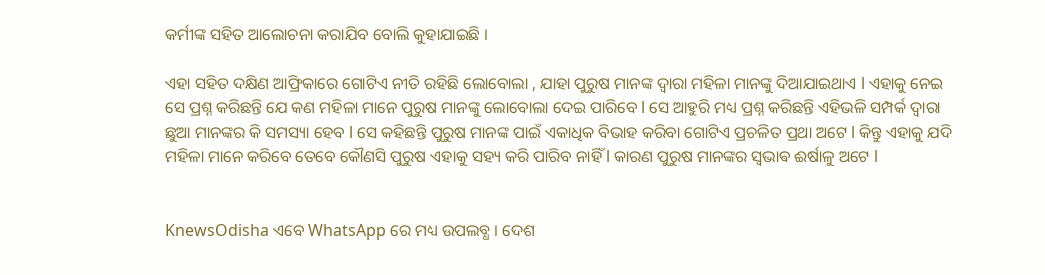କର୍ମୀଙ୍କ ସହିତ ଆଲୋଚନା କରାଯିବ ବୋଲି କୁହାଯାଇଛି ।

ଏହା ସହିତ ଦକ୍ଷିଣ ଆଫ୍ରିକାରେ ଗୋଟିଏ ନୀତି ରହିଛି ଲୋବୋଲା , ଯାହା ପୁରୁଷ ମାନଙ୍କ ଦ୍ୱାରା ମହିଳା ମାନଙ୍କୁ ଦିଆଯାଇଥାଏ l ଏହାକୁ ନେଇ ସେ ପ୍ରଶ୍ନ କରିଛନ୍ତି ଯେ କଣ ମହିଳା ମାନେ ପୁରୁଷ ମାନଙ୍କୁ ଲୋବୋଲା ଦେଇ ପାରିବେ l ସେ ଆହୁରି ମଧ୍ୟ ପ୍ରଶ୍ନ କରିଛନ୍ତି ଏହିଭଳି ସମ୍ପର୍କ ଦ୍ୱାରା ଛୁଆ ମାନଙ୍କର କି ସମସ୍ୟା ହେବ l ସେ କହିଛନ୍ତି ପୁରୁଷ ମାନଙ୍କ ପାଇଁ ଏକାଧିକ ବିଭାହ କରିବା ଗୋଟିଏ ପ୍ରଚଳିତ ପ୍ରଥା ଅଟେ l କିନ୍ତୁ ଏହାକୁ ଯଦି ମହିଳା ମାନେ କରିବେ ତେବେ କୌଣସି ପୁରୁଷ ଏହାକୁ ସହ୍ୟ କରି ପାରିବ ନାହିଁ l କାରଣ ପୁରୁଷ ମାନଙ୍କର ସ୍ଵଭାଵ ଈର୍ଷାଳୁ ଅଟେ l


KnewsOdisha ଏବେ WhatsApp ରେ ମଧ୍ୟ ଉପଲବ୍ଧ । ଦେଶ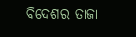ବିଦେଶର ତାଜା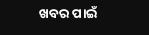ଖବର ପାଇଁ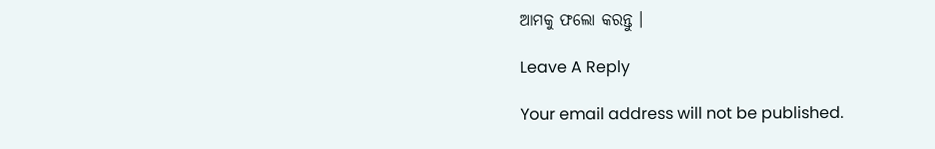ଆମକୁ ଫଲୋ କରନ୍ତୁ ।

Leave A Reply

Your email address will not be published.